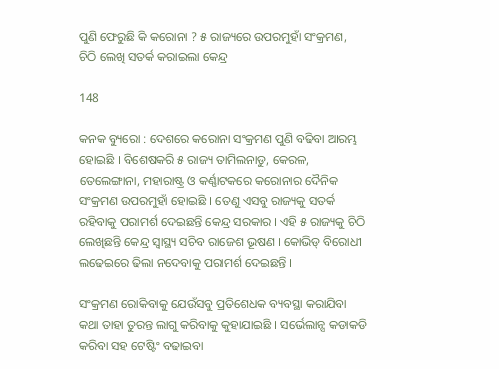ପୁଣି ଫେରୁଛି କି କରୋନା ? ୫ ରାଜ୍ୟରେ ଉପରମୁହାଁ ସଂକ୍ରମଣ, ଚିଠି ଲେଖି ସତର୍କ କରାଇଲା କେନ୍ଦ୍ର

148

କନକ ବ୍ୟୁରୋ : ଦେଶରେ କରୋନା ସଂକ୍ରମଣ ପୁଣି ବଢିବା ଆରମ୍ଭ ହୋଇଛି । ବିଶେଷକରି ୫ ରାଜ୍ୟ ତାମିଲନାଡୁ, କେରଳ, ତେଲେଙ୍ଗାନା, ମହାରାଷ୍ଟ୍ର ଓ କର୍ଣ୍ଣାଟକରେ କରୋନାର ଦୈନିକ ସଂକ୍ରମଣ ଉପରମୁହାଁ ହୋଇଛି । ତେଣୁ ଏସବୁ ରାଜ୍ୟକୁ ସତର୍କ ରହିବାକୁ ପରାମର୍ଶ ଦେଇଛନ୍ତି କେନ୍ଦ୍ର ସରକାର । ଏହି ୫ ରାଜ୍ୟକୁ ଚିଠି ଲେଖିଛନ୍ତି କେନ୍ଦ୍ର ସ୍ୱାସ୍ଥ୍ୟ ସଚିବ ରାଜେଶ ଭୂଷଣ । କୋଭିଡ୍ ବିରୋଧୀ ଲଢେଇରେ ଢିଲା ନଦେବାକୁ ପରାମର୍ଶ ଦେଇଛନ୍ତି ।

ସଂକ୍ରମଣ ରୋକିବାକୁ ଯେଉଁସବୁ ପ୍ରତିଶେଧକ ବ୍ୟବସ୍ଥା କରାଯିବା କଥା ତାହା ତୁରନ୍ତ ଲାଗୁ କରିବାକୁ କୁହାଯାଇଛି । ସର୍ଭେଲାନ୍ସ କଡାକଡି କରିବା ସହ ଟେଷ୍ଟିଂ ବଢାଇବା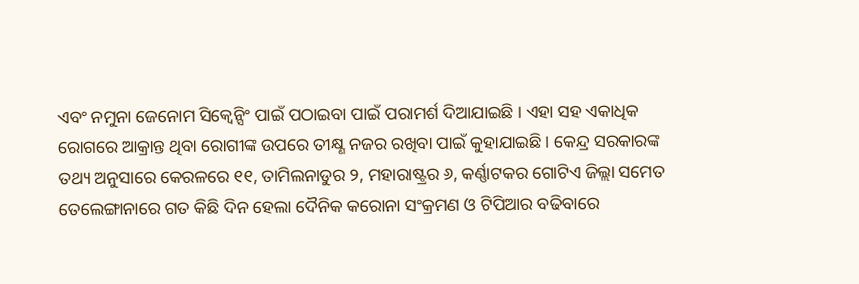ଏବଂ ନମୁନା ଜେନୋମ ସିକ୍ୱେନ୍ସିଂ ପାଇଁ ପଠାଇବା ପାଇଁ ପରାମର୍ଶ ଦିଆଯାଇଛି । ଏହା ସହ ଏକାଧିକ ରୋଗରେ ଆକ୍ରାନ୍ତ ଥିବା ରୋଗୀଙ୍କ ଉପରେ ତୀକ୍ଷ୍ଣ ନଜର ରଖିବା ପାଇଁ କୁହାଯାଇଛି । କେନ୍ଦ୍ର ସରକାରଙ୍କ ତଥ୍ୟ ଅନୁସାରେ କେରଳରେ ୧୧, ତାମିଲନାଡୁର ୨, ମହାରାଷ୍ଟ୍ରର ୬, କର୍ଣ୍ଣାଟକର ଗୋଟିଏ ଜିଲ୍ଲା ସମେତ ତେଲେଙ୍ଗାନାରେ ଗତ କିଛି ଦିନ ହେଲା ଦୈନିକ କରୋନା ସଂକ୍ରମଣ ଓ ଟିପିଆର ବଢିବାରେ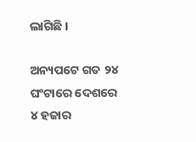ଲାଗିଛି ।

ଅନ୍ୟପଟେ ଗତ ୨୪ ଘଂଟାରେ ଦେଶରେ ୪ ହଜାର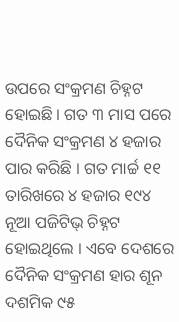ଉପରେ ସଂକ୍ରମଣ ଚିହ୍ନଟ ହୋଇଛି । ଗତ ୩ ମାସ ପରେ ଦୈନିକ ସଂକ୍ରମଣ ୪ ହଜାର ପାର କରିଛି । ଗତ ମାର୍ଚ୍ଚ ୧୧ ତାରିଖରେ ୪ ହଜାର ୧୯୪ ନୂଆ ପଜିଟିଭ୍ ଚିହ୍ନଟ ହୋଇଥିଲେ । ଏବେ ଦେଶରେ ଦୈନିକ ସଂକ୍ରମଣ ହାର ଶୂନ ଦଶମିକ ୯୫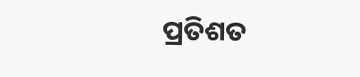ପ୍ରତିଶତ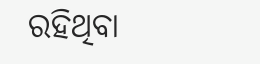ରହିଥିବା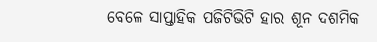ବେଳେ ସାପ୍ତାହିକ ପଜିଟିଭିଟି ହାର ଶୂନ ଦଶମିକ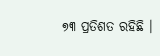୭୩ ପ୍ରତିଶତ ରହିଛି ।